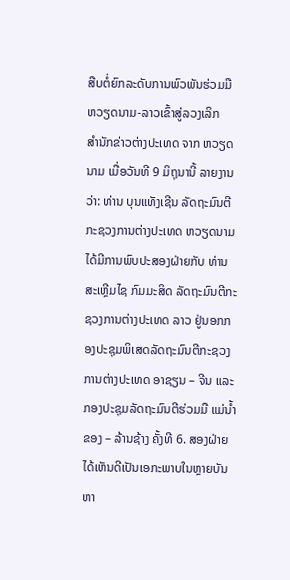ສືບຕໍ່ຍົກລະດັບການພົວພັນຮ່ວມມື ຫວຽດນາມ-ລາວເຂົ້າສູ່ລວງເລິກ
ສຳນັກຂ່າວຕ່າງປະເທດ ຈາກ ຫວຽດນາມ ເມື່ອວັນທີ 9 ມິຖຸນານີ້ ລາຍງານວ່າ: ທ່ານ ບຸນແທັງເຊີນ ລັດຖະມົນຕີກະຊວງການຕ່າງປະເທດ ຫວຽດນາມ ໄດ້ມີການພົບປະສອງຝ່າຍກັບ ທ່ານ ສະເຫຼີມໄຊ ກົມມະສິດ ລັດຖະມົນຕີກະຊວງການຕ່າງປະເທດ ລາວ ຢູ່ນອກກອງປະຊຸມພິເສດລັດຖະມົນຕີກະຊວງການຕ່າງປະເທດ ອາຊຽນ – ຈີນ ແລະ ກອງປະຊຸມລັດຖະມົນຕີຮ່ວມມື ແມ່ນໍ້າຂອງ – ລ້ານຊ້າງ ຄັ້ງທີ 6. ສອງຝ່າຍໄດ້ເຫັນດີເປັນເອກະພາບໃນຫຼາຍບັນຫາ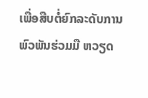ເພື່ອສືບຕໍ່ຍົກລະດັບການພົວພັນຮ່ວມມື ຫວຽດ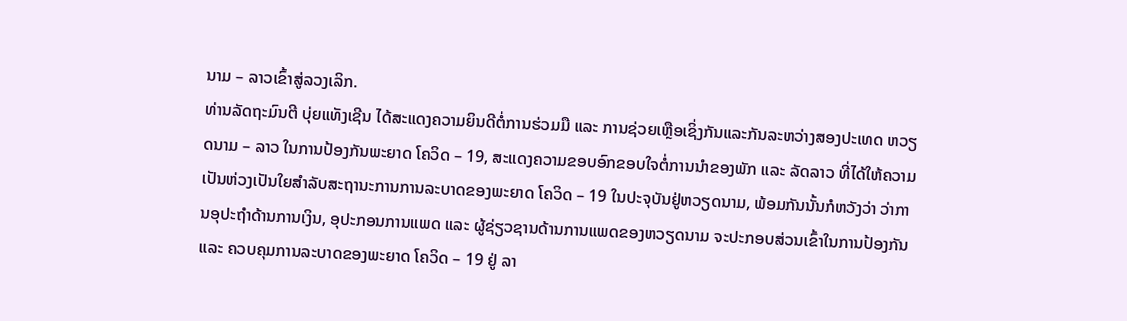ນາມ – ລາວເຂົ້າສູ່ລວງເລິກ.
ທ່ານລັດຖະມົນຕີ ບຸ່ຍແທັງເຊີນ ໄດ້ສະແດງຄວາມຍິນດີຕໍ່ການຮ່ວມມື ແລະ ການຊ່ວຍເຫຼືອເຊິ່ງກັນແລະກັນລະຫວ່າງສອງປະເທດ ຫວຽດນາມ – ລາວ ໃນການປ້ອງກັນພະຍາດ ໂຄວິດ – 19, ສະແດງຄວາມຂອບອົກຂອບໃຈຕໍ່ການນຳຂອງພັກ ແລະ ລັດລາວ ທີ່ໄດ້ໃຫ້ຄວາມເປັນຫ່ວງເປັນໃຍສຳລັບສະຖານະການການລະບາດຂອງພະຍາດ ໂຄວິດ – 19 ໃນປະຈຸບັນຢູ່ຫວຽດນາມ, ພ້ອມກັນນັ້ນກໍຫວັງວ່າ ວ່າການອຸປະຖຳດ້ານການເງິນ, ອຸປະກອນການແພດ ແລະ ຜູ້ຊ່ຽວຊານດ້ານການແພດຂອງຫວຽດນາມ ຈະປະກອບສ່ວນເຂົ້າໃນການປ້ອງກັນ ແລະ ຄວບຄຸມການລະບາດຂອງພະຍາດ ໂຄວິດ – 19 ຢູ່ ລາ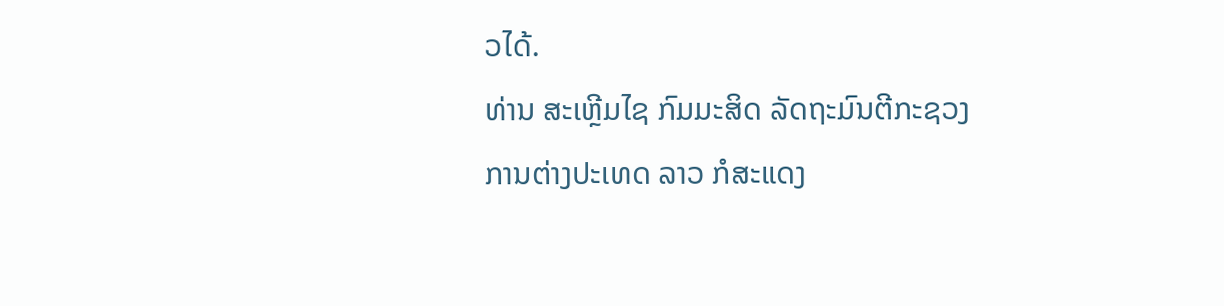ວໄດ້.
ທ່ານ ສະເຫຼີມໄຊ ກົມມະສິດ ລັດຖະມົນຕີກະຊວງການຕ່າງປະເທດ ລາວ ກໍສະແດງ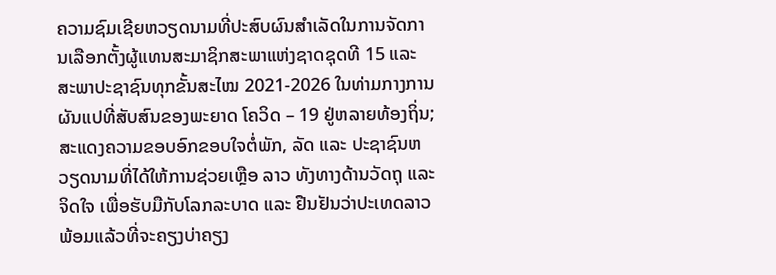ຄວາມຊົມເຊີຍຫວຽດນາມທີ່ປະສົບຜົນສໍາເລັດໃນການຈັດການເລືອກຕັ້ງຜູ້ແທນສະມາຊິກສະພາແຫ່ງຊາດຊຸດທີ 15 ແລະ ສະພາປະຊາຊົນທຸກຂັ້ນສະໄໝ 2021-2026 ໃນທ່າມກາງການຜັນແປທີ່ສັບສົນຂອງພະຍາດ ໂຄວິດ – 19 ຢູ່ຫລາຍທ້ອງຖິ່ນ; ສະແດງຄວາມຂອບອົກຂອບໃຈຕໍ່ພັກ, ລັດ ແລະ ປະຊາຊົນຫວຽດນາມທີ່ໄດ້ໃຫ້ການຊ່ວຍເຫຼືອ ລາວ ທັງທາງດ້ານວັດຖຸ ແລະ ຈິດໃຈ ເພື່ອຮັບມືກັບໂລກລະບາດ ແລະ ຢືນຢັນວ່າປະເທດລາວ ພ້ອມແລ້ວທີ່ຈະຄຽງບ່າຄຽງ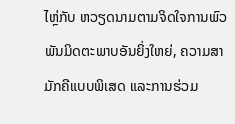ໄຫຼ່ກັບ ຫວຽດນາມຕາມຈິດໃຈການພົວພັນມິດຕະພາບອັນຍິ່ງໃຫຍ່, ຄວາມສາມັກຄີແບບພິເສດ ແລະການຮ່ວມ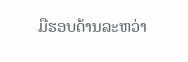ມືຮອບດ້ານລະຫວ່າ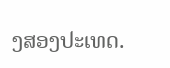ງສອງປະເທດ.